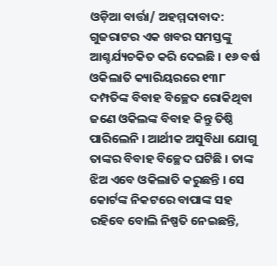ଓଡ଼ିଆ ବାର୍ତ୍ତା/ ଅହମ୍ମଦାବାଦ: ଗୁଜରାଟର ଏକ ଖବର ସମସ୍ତଙ୍କୁ ଆଶ୍ଚର୍ଯ୍ୟଚକିତ କରି ଦେଇଛି । ୧୬ ବର୍ଷ ଓକିଲାତି କ୍ୟାରିୟରରେ ୧୩୮ ଦମ୍ପତିଙ୍କ ବିବାହ ବିଚ୍ଛେଦ ରୋକିଥିବା ଜଣେ ଓକିଲଙ୍କ ବିବାହ କିନ୍ତୁ ତିଷ୍ଠି ପାରିଲେନି । ଆର୍ଥୀକ ଅସୁବିଧା ଯୋଗୁ ତାଙ୍କର ବିବାହ ବିଚ୍ଛେଦ ଘଟିଛି । ତାଙ୍କ ଝିଅ ଏବେ ଓକିଲାତି କରୁଛନ୍ତି । ସେ କୋର୍ଟଙ୍କ ନିକଟରେ ବାପାଙ୍କ ସହ ରହିବେ ବୋଲି ନିଷ୍ପତି ନେଇଛନ୍ତି,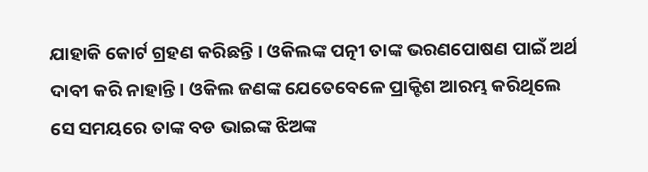ଯାହାକି କୋର୍ଟ ଗ୍ରହଣ କରିଛନ୍ତି । ଓକିଲଙ୍କ ପତ୍ନୀ ତାଙ୍କ ଭରଣପୋଷଣ ପାଇଁ ଅର୍ଥ ଦାବୀ କରି ନାହାନ୍ତି । ଓକିଲ ଜଣଙ୍କ ଯେତେବେଳେ ପ୍ରାକ୍ଟିଶ ଆରମ୍ଭ କରିଥିଲେ ସେ ସମୟରେ ତାଙ୍କ ବଡ ଭାଇଙ୍କ ଝିଅଙ୍କ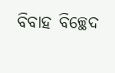ବିବାହ ବିଚ୍ଛେଦ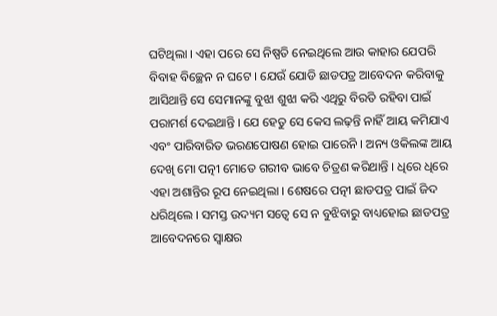ଘଟିଥିଲା । ଏହା ପରେ ସେ ନିଷ୍ପତି ନେଇଥିଲେ ଆଉ କାହାର ଯେପରି ବିବାହ ବିଚ୍ଛେନ ନ ଘଟେ । ଯେଉଁ ଯୋଡି ଛାଡପତ୍ର ଆବେଦନ କରିବାକୁ ଆସିଥାନ୍ତି ସେ ସେମାନଙ୍କୁ ବୁଝା ଶୁଝା କରି ଏଥିରୁ ବିରତି ରହିବା ପାଇଁ ପରାମର୍ଶ ଦେଇଥାନ୍ତି । ଯେ ହେତୁ ସେ କେସ ଲଢ଼ନ୍ତି ନାହିଁ ଆୟ କମିଯାଏ ଏବଂ ପାରିବାରିତ ଭରଣପୋଷଣ ହୋଇ ପାରେନି । ଅନ୍ୟ ଓକିଲଙ୍କ ଆୟ ଦେଖି ମୋ ପତ୍ନୀ ମୋତେ ଗରୀବ ଭାବେ ଚିତ୍ରଣ କରିଥାନ୍ତି । ଧିରେ ଧିରେ ଏହା ଅଶାନ୍ତିର ରୂପ ନେଇଥିଲା । ଶେଷରେ ପତ୍ନୀ ଛାଡପତ୍ର ପାଇଁ ଜିଦ ଧରିଥିଲେ । ସମସ୍ତ ଉଦ୍ୟମ ସତ୍ୱେ ସେ ନ ବୁଝିବାରୁ ବାଧ୍ୟହୋଇ ଛାଡପତ୍ର ଆବେଦନରେ ସ୍ୱାକ୍ଷର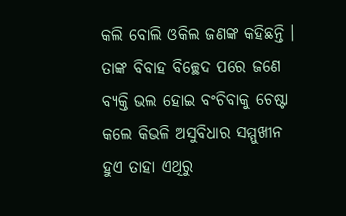କଲି ବୋଲି ଓକିଲ ଜଣଙ୍କ କହିଛନ୍ତି । ତାଙ୍କ ବିବାହ ବିଚ୍ଛେଦ ପରେ ଜଣେ ବ୍ୟକ୍ତି ଭଲ ହୋଇ ବଂଚିବାକୁ ଚେଷ୍ଟା କଲେ କିଭଳି ଅସୁବିଧାର ସମ୍ମୁଖୀନ ହୁଏ ତାହା ଏଥିରୁ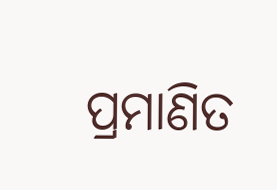ପ୍ରମାଣିତ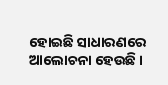ହୋଇଛି ସାଧାରଣରେ ଆଲୋଚନା ହେଉଛି ।